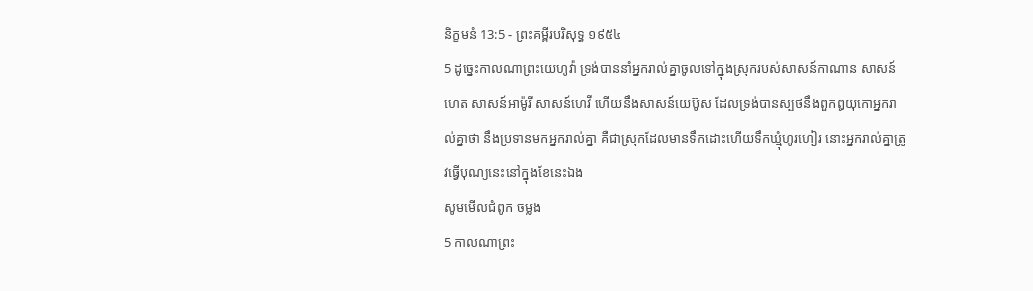និក្ខមនំ 13:5 - ព្រះគម្ពីរបរិសុទ្ធ ១៩៥៤
5 ដូច្នេះកាលណាព្រះយេហូវ៉ា ទ្រង់បាននាំអ្នករាល់គ្នាចូលទៅក្នុងស្រុករបស់សាសន៍កាណាន សាសន៍ហេត សាសន៍អាម៉ូរី សាសន៍ហេវី ហើយនឹងសាសន៍យេប៊ូស ដែលទ្រង់បានស្បថនឹងពួកឰយុកោអ្នករាល់គ្នាថា នឹងប្រទានមកអ្នករាល់គ្នា គឺជាស្រុកដែលមានទឹកដោះហើយទឹកឃ្មុំហូរហៀរ នោះអ្នករាល់គ្នាត្រូវធ្វើបុណ្យនេះនៅក្នុងខែនេះឯង
សូមមើលជំពូក ចម្លង
5 កាលណាព្រះ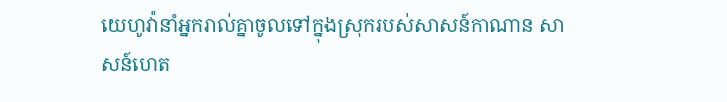យេហូវ៉ានាំអ្នករាល់គ្នាចូលទៅក្នុងស្រុករបស់សាសន៍កាណាន សាសន៍ហេត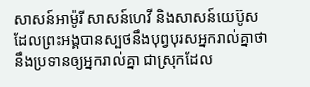សាសន៍អាម៉ូរី សាសន៍ហេវី និងសាសន៍យេប៊ូស ដែលព្រះអង្គបានស្បថនឹងបុព្វបុរសអ្នករាល់គ្នាថា នឹងប្រទានឲ្យអ្នករាល់គ្នា ជាស្រុកដែល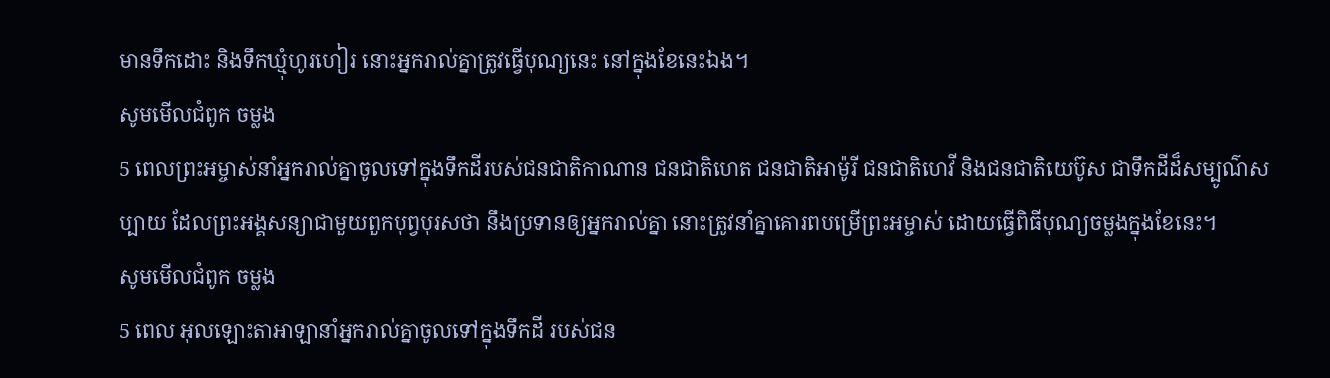មានទឹកដោះ និងទឹកឃ្មុំហូរហៀរ នោះអ្នករាល់គ្នាត្រូវធ្វើបុណ្យនេះ នៅក្នុងខែនេះឯង។
សូមមើលជំពូក ចម្លង
5 ពេលព្រះអម្ចាស់នាំអ្នករាល់គ្នាចូលទៅក្នុងទឹកដីរបស់ជនជាតិកាណាន ជនជាតិហេត ជនជាតិអាម៉ូរី ជនជាតិហេវី និងជនជាតិយេប៊ូស ជាទឹកដីដ៏សម្បូណ៌សប្បាយ ដែលព្រះអង្គសន្យាជាមួយពួកបុព្វបុរសថា នឹងប្រទានឲ្យអ្នករាល់គ្នា នោះត្រូវនាំគ្នាគោរពបម្រើព្រះអម្ចាស់ ដោយធ្វើពិធីបុណ្យចម្លងក្នុងខែនេះ។
សូមមើលជំពូក ចម្លង
5 ពេល អុលឡោះតាអាឡានាំអ្នករាល់គ្នាចូលទៅក្នុងទឹកដី របស់ជន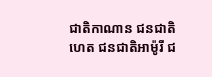ជាតិកាណាន ជនជាតិហេត ជនជាតិអាម៉ូរី ជ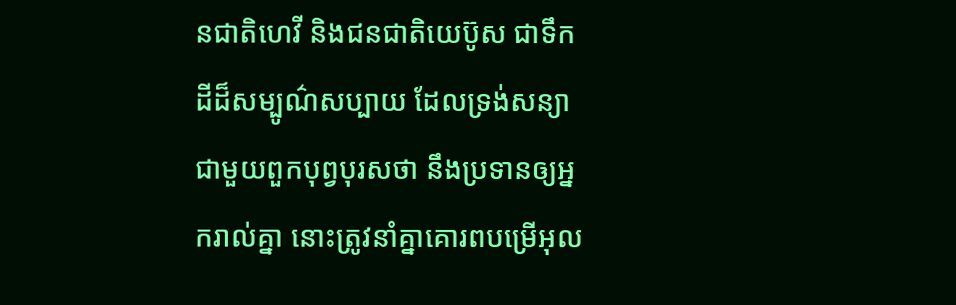នជាតិហេវី និងជនជាតិយេប៊ូស ជាទឹកដីដ៏សម្បូណ៌សប្បាយ ដែលទ្រង់សន្យាជាមួយពួកបុព្វបុរសថា នឹងប្រទានឲ្យអ្នករាល់គ្នា នោះត្រូវនាំគ្នាគោរពបម្រើអុល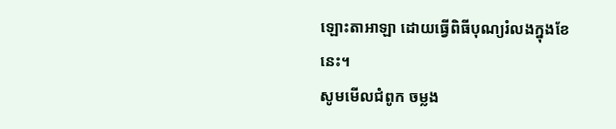ឡោះតាអាឡា ដោយធ្វើពិធីបុណ្យរំលងក្នុងខែនេះ។
សូមមើលជំពូក ចម្លង